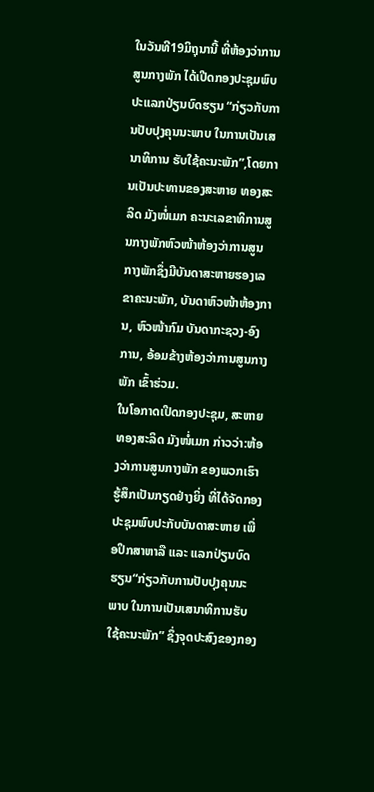ໃນວັນທີ19ມິຖຸນານີ້ ທີ່ຫ້ອງວ່າການສູນກາງພັກ ໄດ້ເປີດກອງປະຊຸມພົບປະແລກປ່ຽນບົດຮຽນ “ກ່ຽວກັບການປັບປຸງຄຸນນະພາບ ໃນການເປັນເສນາທິການ ຮັບໃຊ້ຄະນະພັກ”,ໂດຍການເປັນປະທານຂອງສະຫາຍ ທອງສະລິດ ມັງໜໍ່ເມກ ຄະນະເລຂາທິການສູນກາງພັກຫົວໜ້າຫ້ອງວ່າການສູນກາງພັກຊຶ່ງມີບັນດາສະຫາຍຮອງເລຂາຄະນະພັກ, ບັນດາຫົວໜ້າຫ້ອງການ, ຫົວໜ້າກົມ ບັນດາກະຊວງ-ອົງການ, ອ້ອມຂ້າງຫ້ອງວ່າການສູນກາງພັກ ເຂົ້າຮ່ວມ.
ໃນໂອກາດເປີດກອງປະຊຸມ, ສະຫາຍ ທອງສະລິດ ມັງໜໍ່ເມກ ກ່າວວ່າ:ຫ້ອງວ່າການສູນກາງພັກ ຂອງພວກເຮົາ ຮູ້ສຶກເປັນກຽດຢ່າງຍິ່ງ ທີ່ໄດ້ຈັດກອງປະຊຸມພົບປະກັບບັນດາສະຫາຍ ເພື່ອປຶກສາຫາລື ແລະ ແລກປ່ຽນບົດຮຽນ“ກ່ຽວກັບການປັບປຸງຄຸນນະພາບ ໃນການເປັນເສນາທິການຮັບໃຊ້ຄະນະພັກ” ຊຶ່ງຈຸດປະສົງຂອງກອງ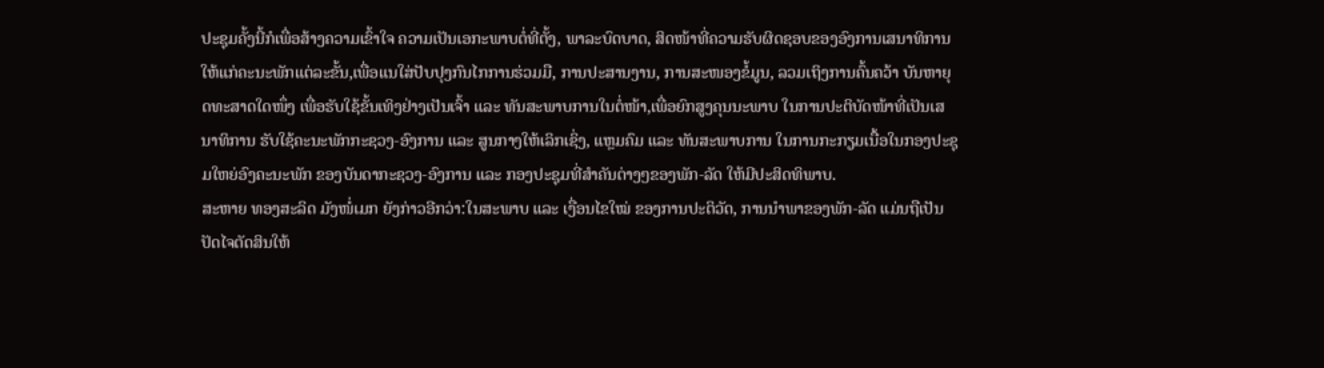ປະຊຸມຄັ້ງນີ້ກໍເພື່ອສ້າງຄວາມເຂົ້າໃຈ ຄວາມເປັນເອກະພາບຕໍ່ທີ່ຕັ້ງ, ພາລະບົດບາດ, ສິດໜ້າທີ່ຄວາມຮັບຜິດຊອບຂອງອົງການເສນາທິການໃຫ້ແກ່ຄະນະພັກແຕ່ລະຂັ້ນ,ເພື່ອແນໃສ່ປັບປຸງກົນໄກການຮ່ວມມື, ການປະສານງານ, ການສະໜອງຂໍ້ມູນ, ລວມເຖິງການຄົ້ນຄວ້າ ບັນຫາຍຸດທະສາດໃດໜຶ່ງ ເພື່ອຮັບໃຊ້ຂັ້ນເທິງຢ່າງເປັນເຈົ້າ ແລະ ທັນສະພາບການໃນຕໍ່ໜ້າ,ເພື່ອຍົກສູງຄຸນນະພາບ ໃນການປະຕິບັດໜ້າທີ່ເປັນເສນາທິການ ຮັບໃຊ້ຄະນະພັກກະຊວງ-ອົງການ ແລະ ສູນກາງໃຫ້ເລິກເຊິ່ງ, ແຫຼມຄົມ ແລະ ທັນສະພາບການ ໃນການກະກຽມເນື້ອໃນກອງປະຊຸມໃຫຍ່ອົງຄະນະພັກ ຂອງບັນດາກະຊວງ-ອົງການ ແລະ ກອງປະຊຸມທີ່ສໍາຄັນຕ່າງໆຂອງພັກ-ລັດ ໃຫ້ມີປະສິດທິພາບ.
ສະຫາຍ ທອງສະລິດ ມັງໜໍ່ເມກ ຍັງກ່າວອີກວ່າ:ໃນສະພາບ ແລະ ເງື່ອນໄຂໃໝ່ ຂອງການປະຕິວັດ, ການນຳພາຂອງພັກ-ລັດ ແມ່ນຖືເປັນປັດໄຈຕັດສິນໃຫ້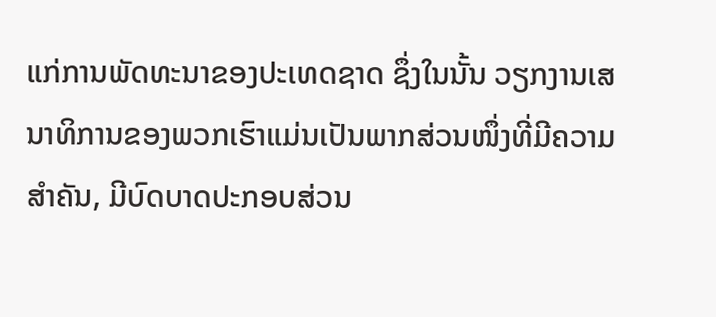ແກ່ການພັດທະນາຂອງປະເທດຊາດ ຊຶ່ງໃນນັ້ນ ວຽກງານເສນາທິການຂອງພວກເຮົາແມ່ນເປັນພາກສ່ວນໜຶ່ງທີ່ມີຄວາມສຳຄັນ, ມີບົດບາດປະກອບສ່ວນ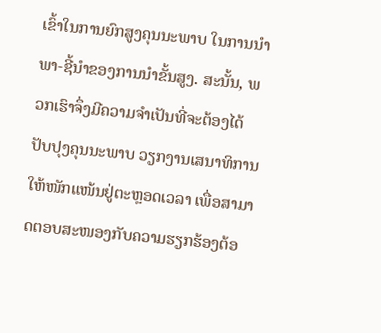ເຂົ້າໃນການຍົກສູງຄຸນນະພາບ ໃນການນໍາພາ-ຊີ້ນຳຂອງການນໍາຂັ້ນສູງ. ສະນັ້ນ, ພວກເຮົາຈຶ່ງມີຄວາມຈໍາເປັນທີ່ຈະຕ້ອງໄດ້ປັບປຸງຄຸນນະພາບ ວຽກງານເສນາທິການ ໃຫ້ໜັກແໜ້ນຢູ່ຕະຫຼອດເວລາ ເພື່ອສາມາດຕອບສະໜອງກັບຄວາມຮຽກຮ້ອງຕ້ອ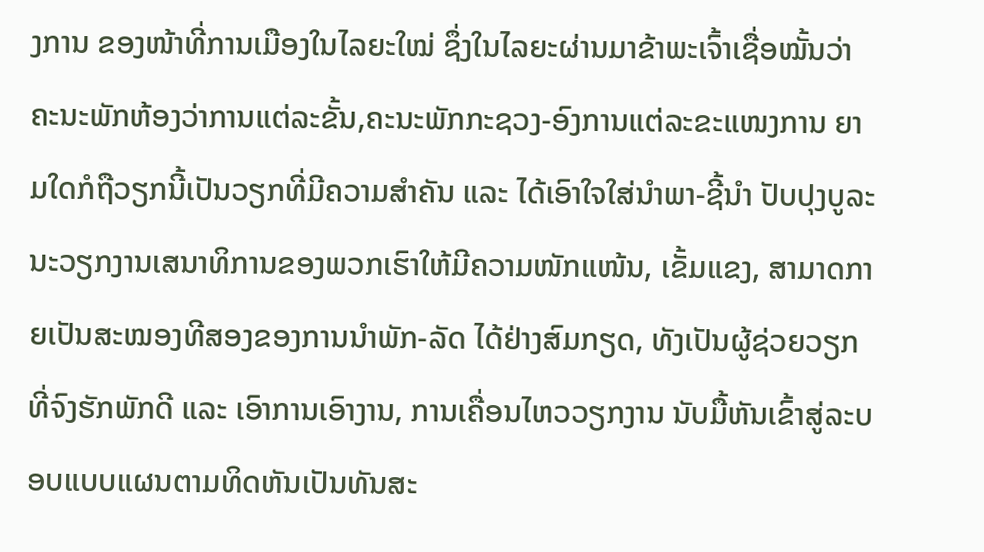ງການ ຂອງໜ້າທີ່ການເມືອງໃນໄລຍະໃໝ່ ຊຶ່ງໃນໄລຍະຜ່ານມາຂ້າພະເຈົ້າເຊື່ອໝັ້ນວ່າ ຄະນະພັກຫ້ອງວ່າການແຕ່ລະຂັ້ນ,ຄະນະພັກກະຊວງ-ອົງການແຕ່ລະຂະແໜງການ ຍາມໃດກໍຖືວຽກນີ້ເປັນວຽກທີ່ມີຄວາມສຳຄັນ ແລະ ໄດ້ເອົາໃຈໃສ່ນຳພາ-ຊີ້ນໍາ ປັບປຸງບູລະນະວຽກງານເສນາທິການຂອງພວກເຮົາໃຫ້ມີຄວາມໜັກແໜ້ນ, ເຂັ້ມແຂງ, ສາມາດກາຍເປັນສະໝອງທີສອງຂອງການນໍາພັກ-ລັດ ໄດ້ຢ່າງສົມກຽດ, ທັງເປັນຜູ້ຊ່ວຍວຽກທີ່ຈົງຮັກພັກດີ ແລະ ເອົາການເອົາງານ, ການເຄື່ອນໄຫວວຽກງານ ນັບມື້ຫັນເຂົ້າສູ່ລະບອບແບບແຜນຕາມທິດຫັນເປັນທັນສະ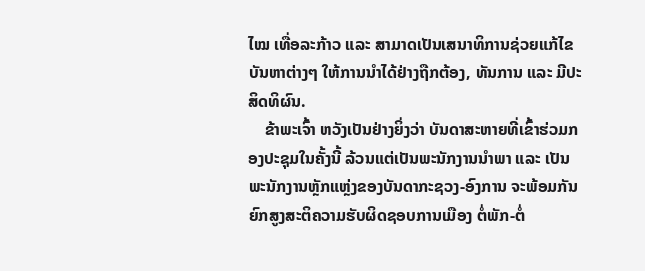ໄໝ ເທື່ອລະກ້າວ ແລະ ສາມາດເປັນເສນາທິການຊ່ວຍແກ້ໄຂບັນຫາຕ່າງໆ ໃຫ້ການນຳໄດ້ຢ່າງຖືກຕ້ອງ, ທັນການ ແລະ ມີປະສິດທິຜົນ.
    ຂ້າພະເຈົ້າ ຫວັງເປັນຢ່າງຍິ່ງວ່າ ບັນດາສະຫາຍທີ່ເຂົ້າຮ່ວມກອງປະຊຸມໃນຄັ້ງນີ້ ລ້ວນແຕ່ເປັນພະນັກງານນໍາພາ ແລະ ເປັນພະນັກງານຫຼັກແຫຼ່ງຂອງບັນດາກະຊວງ-ອົງການ ຈະພ້ອມກັນຍົກສູງສະຕິຄວາມຮັບຜິດຊອບການເມືອງ ຕໍ່ພັກ-ຕໍ່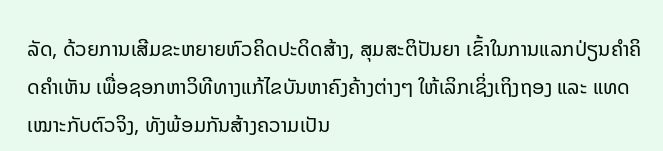ລັດ, ດ້ວຍການເສີມຂະຫຍາຍຫົວຄິດປະດິດສ້າງ, ສຸມສະຕິປັນຍາ ເຂົ້າໃນການແລກປ່ຽນຄໍາຄິດຄໍາເຫັນ ເພື່ອຊອກຫາວິທີທາງແກ້ໄຂບັນຫາຄົງຄ້າງຕ່າງໆ ໃຫ້ເລິກເຊິ່ງເຖິງຖອງ ແລະ ແທດເໝາະກັບຕົວຈິງ, ທັງພ້ອມກັນສ້າງຄວາມເປັນ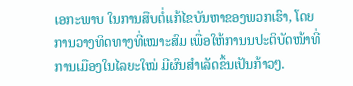ເອກະພາບ ໃນການສືບຕໍ່ແກ້ໄຂບັນຫາຂອງພວກເຮົາ, ໂດຍການວາງທິດທາງທີ່ເໝາະສົມ ເພື່ອໃຫ້ການນປະຕິບັດໜ້າທີ່ການເມືອງໃນໄລຍະໃໝ່ ມີຜົນສໍາເລັດຂຶ້ນເປັນກ້າວໆ.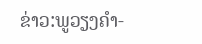ຂ່າວ:ພູວຽງຄຳ-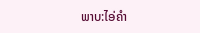ພາບ:ໄອ່ຄຳ